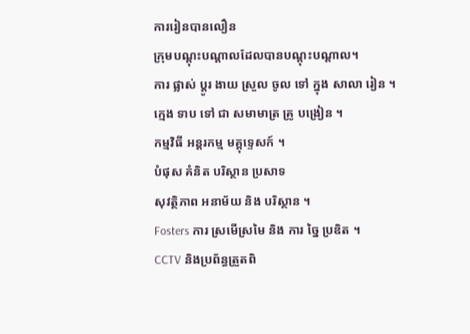ការរៀនបានលឿន
ក្រុមបណ្តុះបណ្តាលដែលបានបណ្តុះបណ្តាល។
ការ ផ្លាស់ ប្តូរ ងាយ ស្រួល ចូល ទៅ ក្នុង សាលា រៀន ។
ក្មេង ទាប ទៅ ជា សមាមាត្រ គ្រូ បង្រៀន ។
កម្មវិធី អន្តរកម្ម មគ្គុទ្ទេសក៍ ។
បំផុស គំនិត បរិស្ថាន ប្រសាទ
សុវត្ថិភាព អនាម័យ និង បរិស្ថាន ។
Fosters ការ ស្រមើស្រមៃ និង ការ ច្នៃ ប្រឌិត ។
CCTV និងប្រព័ន្ធត្រួតពិ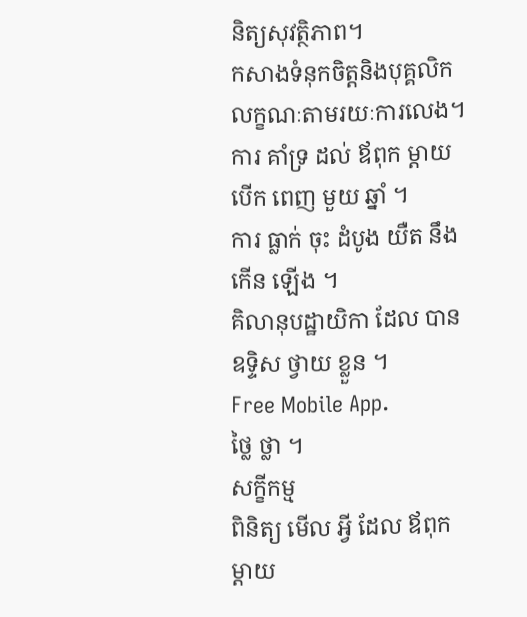និត្យសុវត្ថិភាព។
កសាងទំនុកចិត្តនិងបុគ្គលិកលក្ខណៈតាមរយៈការលេង។
ការ គាំទ្រ ដល់ ឪពុក ម្ដាយ
បើក ពេញ មួយ ឆ្នាំ ។
ការ ធ្លាក់ ចុះ ដំបូង យឺត នឹង កើន ឡើង ។
គិលានុបដ្ឋាយិកា ដែល បាន ឧទ្ទិស ថ្វាយ ខ្លួន ។
Free Mobile App.
ថ្លៃ ថ្លា ។
សក្ខីកម្ម
ពិនិត្យ មើល អ្វី ដែល ឪពុក ម្ដាយ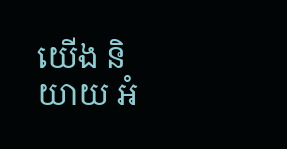យើង និយាយ អំ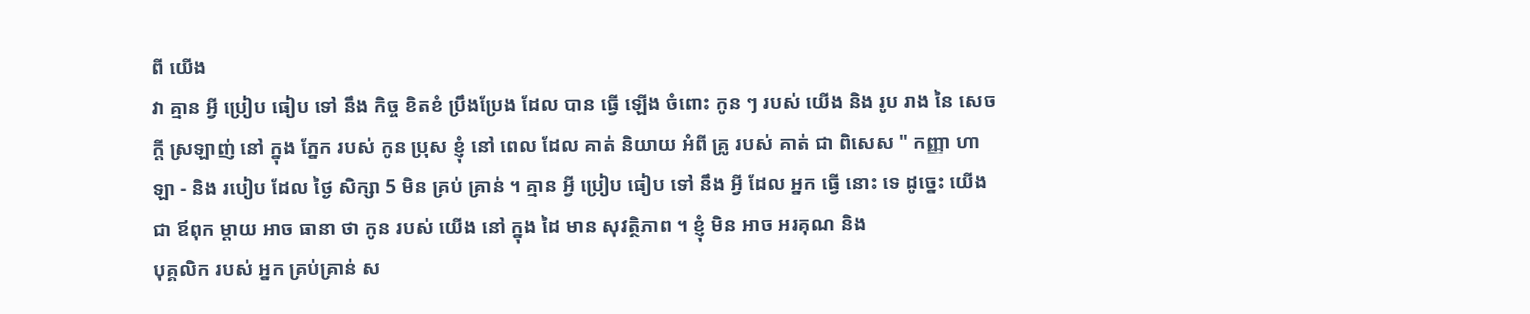ពី យើង
វា គ្មាន អ្វី ប្រៀប ធៀប ទៅ នឹង កិច្ច ខិតខំ ប្រឹងប្រែង ដែល បាន ធ្វើ ឡើង ចំពោះ កូន ៗ របស់ យើង និង រូប រាង នៃ សេចក្តី ស្រឡាញ់ នៅ ក្នុង ភ្នែក របស់ កូន ប្រុស ខ្ញុំ នៅ ពេល ដែល គាត់ និយាយ អំពី គ្រូ របស់ គាត់ ជា ពិសេស " កញ្ញា ហាឡា - និង របៀប ដែល ថ្ងៃ សិក្សា 5 មិន គ្រប់ គ្រាន់ ។ គ្មាន អ្វី ប្រៀប ធៀប ទៅ នឹង អ្វី ដែល អ្នក ធ្វើ នោះ ទេ ដូច្នេះ យើង ជា ឪពុក ម្ដាយ អាច ធានា ថា កូន របស់ យើង នៅ ក្នុង ដៃ មាន សុវត្ថិភាព ។ ខ្ញុំ មិន អាច អរគុណ និង
បុគ្គលិក របស់ អ្នក គ្រប់គ្រាន់ ស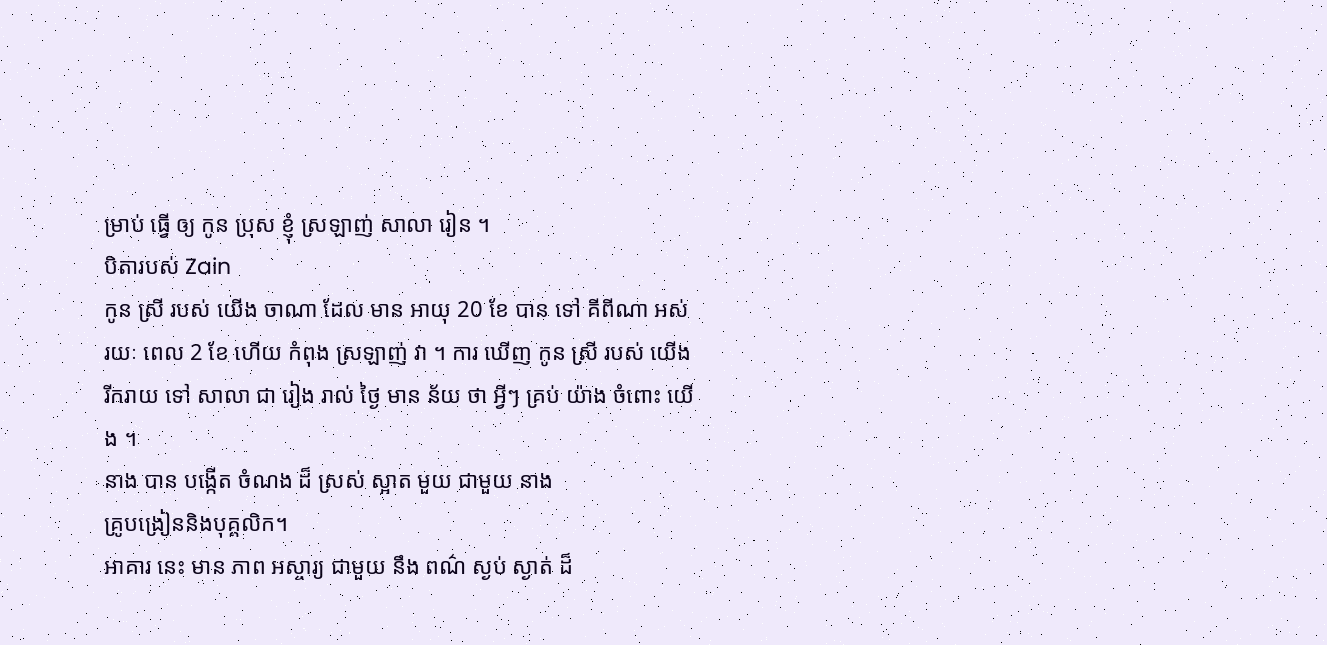ម្រាប់ ធ្វើ ឲ្យ កូន ប្រុស ខ្ញុំ ស្រឡាញ់ សាលា រៀន ។
បិតារបស់ Zain
កូន ស្រី របស់ យើង ចាណា ដែល មាន អាយុ 20 ខែ បាន ទៅ គីពីណា អស់ រយៈ ពេល 2 ខែ ហើយ កំពុង ស្រឡាញ់ វា ។ ការ ឃើញ កូន ស្រី របស់ យើង រីករាយ ទៅ សាលា ជា រៀង រាល់ ថ្ងៃ មាន ន័យ ថា អ្វីៗ គ្រប់ យ៉ាង ចំពោះ យើង ។
នាង បាន បង្កើត ចំណង ដ៏ ស្រស់ ស្អាត មួយ ជាមួយ នាង
គ្រូបង្រៀននិងបុគ្គលិក។
អាគារ នេះ មាន ភាព អស្ចារ្យ ជាមួយ នឹង ពណ៌ ស្ងប់ ស្ងាត់ ដ៏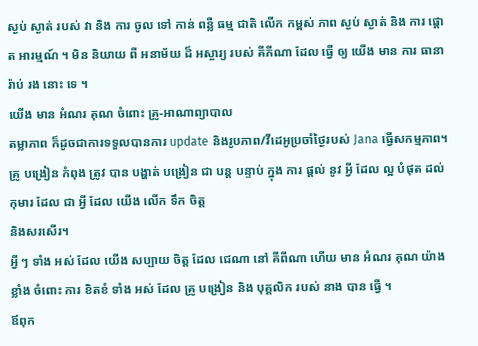ស្ងប់ ស្ងាត់ របស់ វា និង ការ ចូល ទៅ កាន់ ពន្លឺ ធម្ម ជាតិ លើក កម្ពស់ ភាព ស្ងប់ ស្ងាត់ និង ការ ផ្តោត អារម្មណ៍ ។ មិន និយាយ ពី អនាម័យ ដ៏ អស្ចារ្យ របស់ គីភីណា ដែល ធ្វើ ឲ្យ យើង មាន ការ ធានា រ៉ាប់ រង នោះ ទេ ។
យើង មាន អំណរ គុណ ចំពោះ គ្រូ-អាណាព្យាបាល
តម្លាភាព ក៏ដូចជាការទទួលបានការ update និងរូបភាព/វីដេអូប្រចាំថ្ងៃរបស់ Jana ធ្វើសកម្មភាព។ គ្រូ បង្រៀន កំពុង ត្រូវ បាន បង្ហាត់ បង្រៀន ជា បន្ត បន្ទាប់ ក្នុង ការ ផ្តល់ នូវ អ្វី ដែល ល្អ បំផុត ដល់ កុមារ ដែល ជា អ្វី ដែល យើង លើក ទឹក ចិត្ត
និងសរសើរ។
អ្វី ៗ ទាំង អស់ ដែល យើង សប្បាយ ចិត្ត ដែល ជេណា នៅ គីពីណា ហើយ មាន អំណរ គុណ យ៉ាង ខ្លាំង ចំពោះ ការ ខិតខំ ទាំង អស់ ដែល គ្រូ បង្រៀន និង បុគ្គលិក របស់ នាង បាន ធ្វើ ។
ឪពុក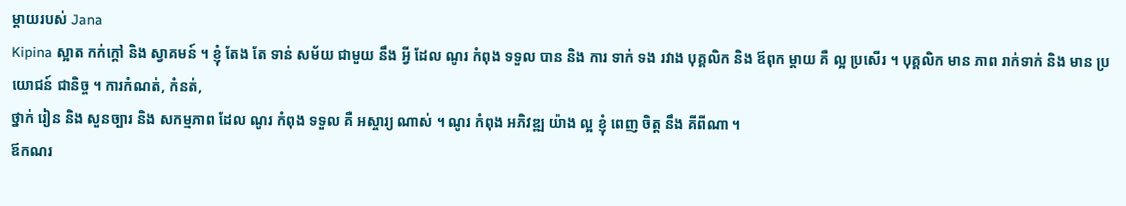ម្តាយរបស់ Jana
Kipina ស្អាត កក់ក្តៅ និង ស្វាគមន៍ ។ ខ្ញុំ តែង តែ ទាន់ សម័យ ជាមួយ នឹង អ្វី ដែល ណូរ កំពុង ទទួល បាន និង ការ ទាក់ ទង រវាង បុគ្គលិក និង ឪពុក ម្តាយ គឺ ល្អ ប្រសើរ ។ បុគ្គលិក មាន ភាព រាក់ទាក់ និង មាន ប្រយោជន៍ ជានិច្ច ។ ការកំណត់, កំនត់,
ថ្នាក់ រៀន និង សួនច្បារ និង សកម្មភាព ដែល ណូរ កំពុង ទទួល គឺ អស្ចារ្យ ណាស់ ។ ណូរ កំពុង អភិវឌ្ឍ យ៉ាង ល្អ ខ្ញុំ ពេញ ចិត្ត នឹង គីពីណា ។
ឪកណរ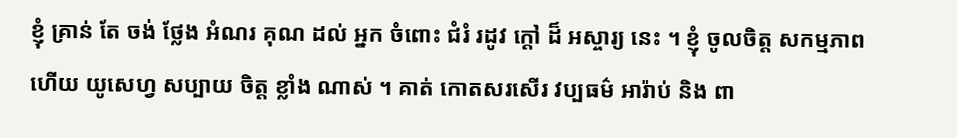ខ្ញុំ គ្រាន់ តែ ចង់ ថ្លែង អំណរ គុណ ដល់ អ្នក ចំពោះ ជំរំ រដូវ ក្តៅ ដ៏ អស្ចារ្យ នេះ ។ ខ្ញុំ ចូលចិត្ត សកម្មភាព ហើយ យូសេហ្វ សប្បាយ ចិត្ត ខ្លាំង ណាស់ ។ គាត់ កោតសរសើរ វប្បធម៌ អារ៉ាប់ និង ពា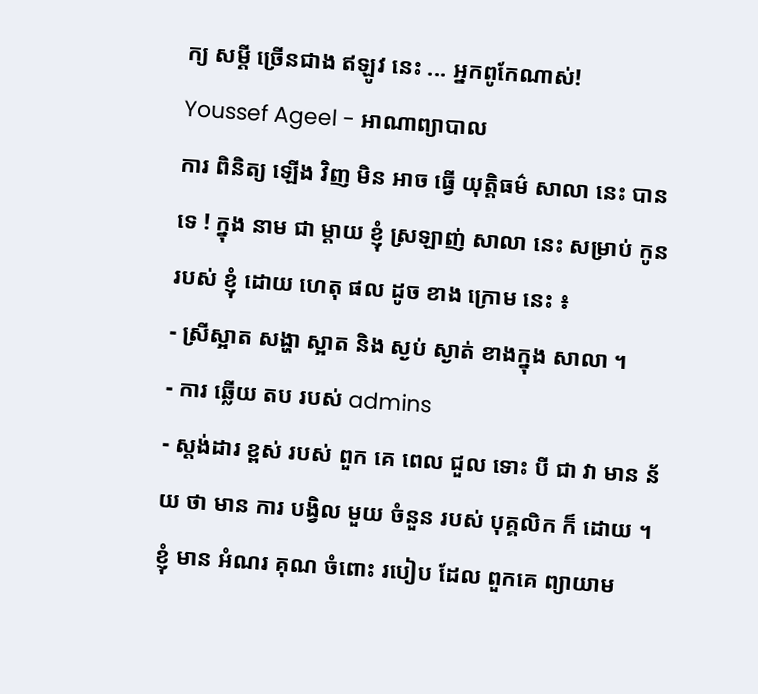ក្យ សម្តី ច្រើនជាង ឥឡូវ នេះ ... អ្នកពូកែណាស់!
Youssef Ageel - អាណាព្យាបាល
ការ ពិនិត្យ ឡើង វិញ មិន អាច ធ្វើ យុត្តិធម៌ សាលា នេះ បាន ទេ ! ក្នុង នាម ជា ម្តាយ ខ្ញុំ ស្រឡាញ់ សាលា នេះ សម្រាប់ កូន របស់ ខ្ញុំ ដោយ ហេតុ ផល ដូច ខាង ក្រោម នេះ ៖
- ស្រីស្អាត សង្ហា ស្អាត និង ស្ងប់ ស្ងាត់ ខាងក្នុង សាលា ។
- ការ ឆ្លើយ តប របស់ admins
- ស្តង់ដារ ខ្ពស់ របស់ ពួក គេ ពេល ជួល ទោះ បី ជា វា មាន ន័យ ថា មាន ការ បង្វិល មួយ ចំនួន របស់ បុគ្គលិក ក៏ ដោយ ។ ខ្ញុំ មាន អំណរ គុណ ចំពោះ របៀប ដែល ពួកគេ ព្យាយាម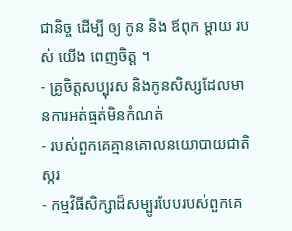ជានិច្ច ដើម្បី ឲ្យ កូន និង ឪពុក ម្ដាយ របស់ យើង ពេញចិត្ត ។
- គ្រូចិត្តសប្បុរស និងកូនសិស្សដែលមានការអត់ធ្មត់មិនកំណត់
- របស់ពួកគេគ្មានគោលនយោបាយជាតិស្ករ
- កម្មវិធីសិក្សាដ៏សម្បូរបែបរបស់ពួកគេ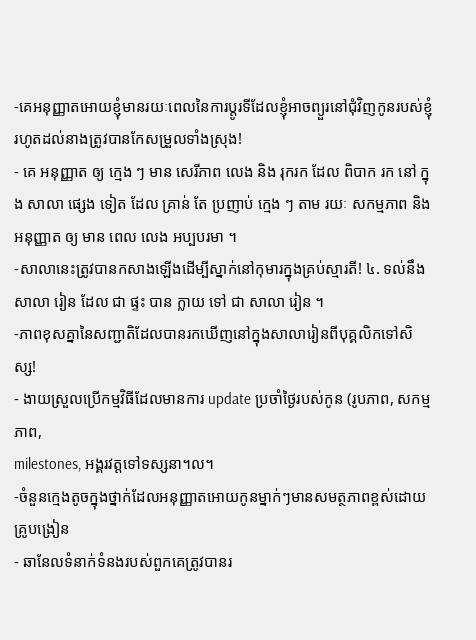-គេអនុញ្ញាតអោយខ្ញុំមានរយៈពេលនៃការប្តូរទីដែលខ្ញុំអាចព្យួរនៅជុំវិញកូនរបស់ខ្ញុំរហូតដល់នាងត្រូវបានកែសម្រួលទាំងស្រុង!
- គេ អនុញ្ញាត ឲ្យ ក្មេង ៗ មាន សេរីភាព លេង និង រុករក ដែល ពិបាក រក នៅ ក្នុង សាលា ផ្សេង ទៀត ដែល គ្រាន់ តែ ប្រញាប់ ក្មេង ៗ តាម រយៈ សកម្មភាព និង អនុញ្ញាត ឲ្យ មាន ពេល លេង អប្បបរមា ។
-សាលានេះត្រូវបានកសាងឡើងដើម្បីស្នាក់នៅកុមារក្នុងគ្រប់ស្មារតី! ៤. ទល់នឹង
សាលា រៀន ដែល ជា ផ្ទះ បាន ក្លាយ ទៅ ជា សាលា រៀន ។
-ភាពខុសគ្នានៃសញ្ជាតិដែលបានរកឃើញនៅក្នុងសាលារៀនពីបុគ្គលិកទៅសិស្ស!
- ងាយស្រួលប្រើកម្មវិធីដែលមានការ update ប្រចាំថ្ងៃរបស់កូន (រូបភាព, សកម្មភាព,
milestones, អង្គរវត្តទៅទស្សនា។ល។
-ចំនួនក្មេងតូចក្នុងថ្នាក់ដែលអនុញ្ញាតអោយកូនម្នាក់ៗមានសមត្ថភាពខ្ពស់ដោយគ្រូបង្រៀន
- ឆានែលទំនាក់ទំនងរបស់ពួកគេត្រូវបានរ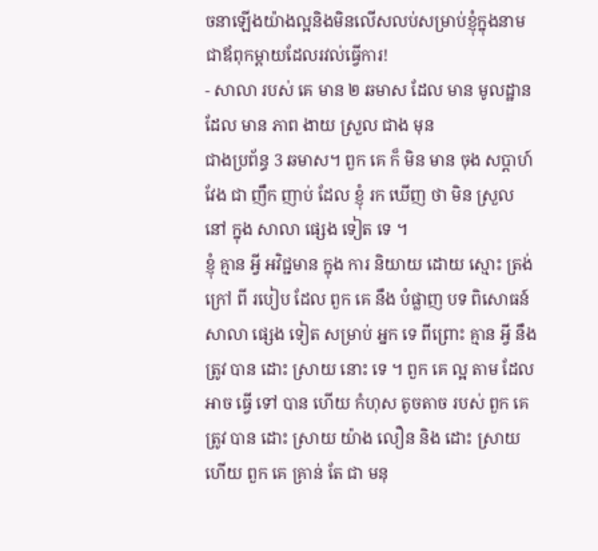ចនាឡើងយ៉ាងល្អនិងមិនលើសលប់សម្រាប់ខ្ញុំក្នុងនាមជាឪពុកម្ដាយដែលរវល់ធ្វើការ!
- សាលា របស់ គេ មាន ២ ឆមាស ដែល មាន មូលដ្ឋាន ដែល មាន ភាព ងាយ ស្រួល ជាង មុន
ជាងប្រព័ន្ធ 3 ឆមាស។ ពួក គេ ក៏ មិន មាន ចុង សប្តាហ៍ វែង ជា ញឹក ញាប់ ដែល ខ្ញុំ រក ឃើញ ថា មិន ស្រួល នៅ ក្នុង សាលា ផ្សេង ទៀត ទេ ។
ខ្ញុំ គ្មាន អ្វី អវិជ្ជមាន ក្នុង ការ និយាយ ដោយ ស្មោះ ត្រង់ ក្រៅ ពី របៀប ដែល ពួក គេ នឹង បំផ្លាញ បទ ពិសោធន៍ សាលា ផ្សេង ទៀត សម្រាប់ អ្នក ទេ ពីព្រោះ គ្មាន អ្វី នឹង ត្រូវ បាន ដោះ ស្រាយ នោះ ទេ ។ ពួក គេ ល្អ តាម ដែល អាច ធ្វើ ទៅ បាន ហើយ កំហុស តូចតាច របស់ ពួក គេ ត្រូវ បាន ដោះ ស្រាយ យ៉ាង លឿន និង ដោះ ស្រាយ ហើយ ពួក គេ គ្រាន់ តែ ជា មនុ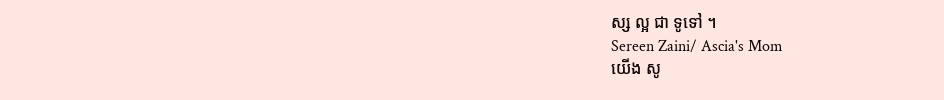ស្ស ល្អ ជា ទូទៅ ។
Sereen Zaini/ Ascia's Mom
យើង សូ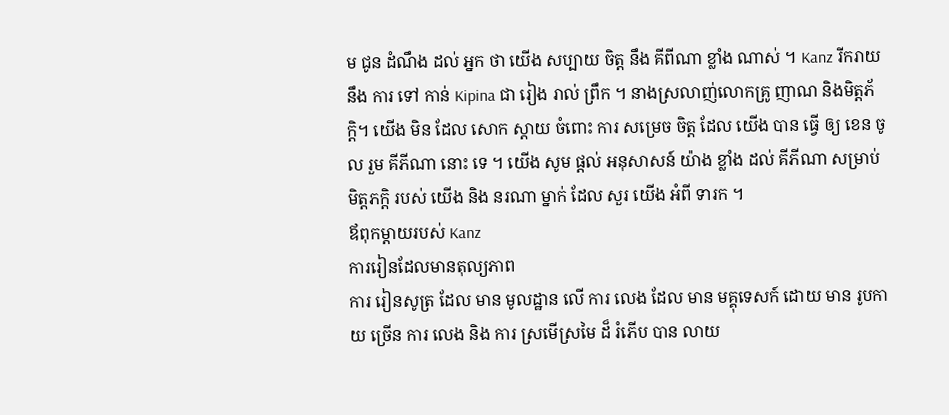ម ជូន ដំណឹង ដល់ អ្នក ថា យើង សប្បាយ ចិត្ត នឹង គីពីណា ខ្លាំង ណាស់ ។ Kanz រីករាយ នឹង ការ ទៅ កាន់ Kipina ជា រៀង រាល់ ព្រឹក ។ នាងស្រលាញ់លោកគ្រូ ញាណ និងមិត្តភ័ក្ដិ។ យើង មិន ដែល សោក ស្តាយ ចំពោះ ការ សម្រេច ចិត្ត ដែល យើង បាន ធ្វើ ឲ្យ ខេន ចូល រួម គីភីណា នោះ ទេ ។ យើង សូម ផ្តល់ អនុសាសន៍ យ៉ាង ខ្លាំង ដល់ គីភីណា សម្រាប់ មិត្តភក្តិ របស់ យើង និង នរណា ម្នាក់ ដែល សួរ យើង អំពី ទារក ។
ឪពុកម្ដាយរបស់ Kanz
ការរៀនដែលមានតុល្យភាព
ការ រៀនសូត្រ ដែល មាន មូលដ្ឋាន លើ ការ លេង ដែល មាន មគ្គុទេសក៍ ដោយ មាន រូបកាយ ច្រើន ការ លេង និង ការ ស្រមើស្រមៃ ដ៏ រំភើប បាន លាយ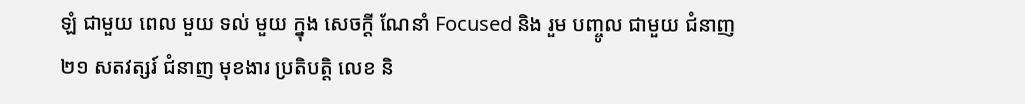ឡំ ជាមួយ ពេល មួយ ទល់ មួយ ក្នុង សេចក្តី ណែនាំ Focused និង រួម បញ្ចូល ជាមួយ ជំនាញ ២១ សតវត្សរ៍ ជំនាញ មុខងារ ប្រតិបត្តិ លេខ និ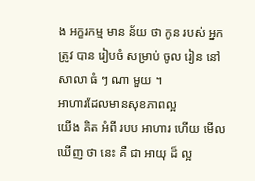ង អក្ខរកម្ម មាន ន័យ ថា កូន របស់ អ្នក ត្រូវ បាន រៀបចំ សម្រាប់ ចូល រៀន នៅ សាលា ធំ ៗ ណា មួយ ។
អាហារដែលមានសុខភាពល្អ
យើង គិត អំពី របប អាហារ ហើយ មើល ឃើញ ថា នេះ គឺ ជា អាយុ ដ៏ ល្អ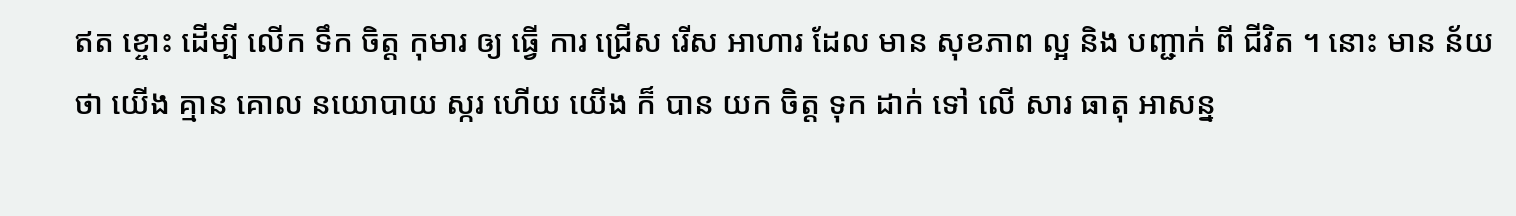ឥត ខ្ចោះ ដើម្បី លើក ទឹក ចិត្ត កុមារ ឲ្យ ធ្វើ ការ ជ្រើស រើស អាហារ ដែល មាន សុខភាព ល្អ និង បញ្ជាក់ ពី ជីវិត ។ នោះ មាន ន័យ ថា យើង គ្មាន គោល នយោបាយ ស្ករ ហើយ យើង ក៏ បាន យក ចិត្ត ទុក ដាក់ ទៅ លើ សារ ធាតុ អាសន្ន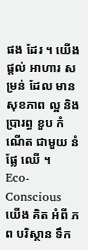ផង ដែរ ។ យើង ផ្តល់ អាហារ សម្រន់ ដែល មាន សុខភាព ល្អ និង ប្រារព្ធ ខួប កំណើត ជាមួយ នំ ផ្លែ ឈើ ។
Eco-Conscious
យើង គិត អំពី ភព បរិស្ថាន ទឹក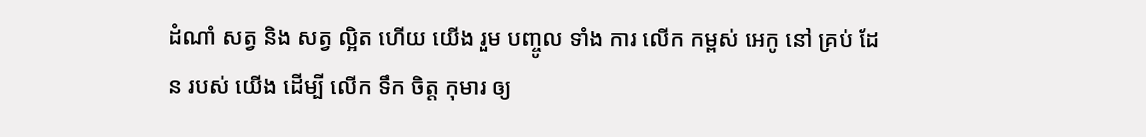ដំណាំ សត្វ និង សត្វ ល្អិត ហើយ យើង រួម បញ្ចូល ទាំង ការ លើក កម្ពស់ អេកូ នៅ គ្រប់ ដែន របស់ យើង ដើម្បី លើក ទឹក ចិត្ត កុមារ ឲ្យ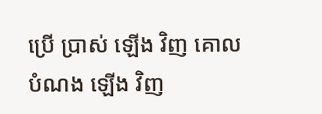ប្រើ ប្រាស់ ឡើង វិញ គោល បំណង ឡើង វិញ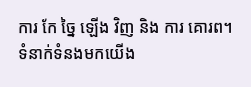ការ កែ ច្នៃ ឡើង វិញ និង ការ គោរព។
ទំនាក់ទំនងមកយើង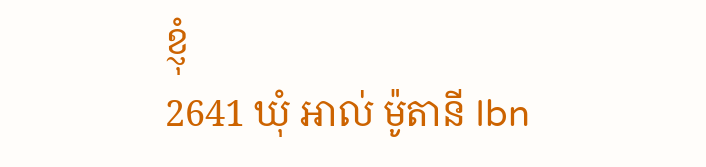ខ្ញុំ
2641 ឃុំ អាល់ ម៉ូតានី Ibn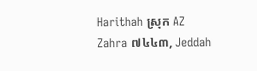Harithah ស្រុក AZ Zahra ៧៤៤៣, Jeddah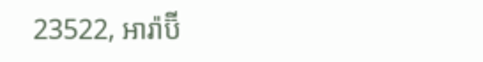23522, អារ៉ាប៊ី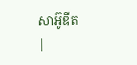សាអ៊ូឌីត
|